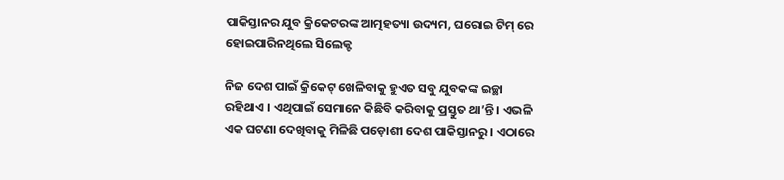ପାକିସ୍ତାନର ଯୁବ କ୍ରିକେଟରଙ୍କ ଆତ୍ମହତ୍ୟା ଉଦ୍ୟମ, ଘରୋଇ ଟିମ୍ ରେ ହୋଇପାରିନଥିଲେ ସିଲେକ୍ଟ

ନିଜ ଦେଶ ପାଇଁ କ୍ରିକେଟ୍ ଖେଳିବାକୁ ହୁଏତ ସବୁ ଯୁବକଙ୍କ ଇଚ୍ଛା ରହିଥାଏ । ଏଥିପାଇଁ ସେମାନେ କିଛିବି କରିବାକୁ ପ୍ରସ୍ତୁତ ଥା’ନ୍ତି । ଏଭଳି ଏକ ଘଟଣା ଦେଖିବାକୁ ମିଳିଛି ପଡ଼ୋଶୀ ଦେଶ ପାକିସ୍ତାନରୁ । ଏଠାରେ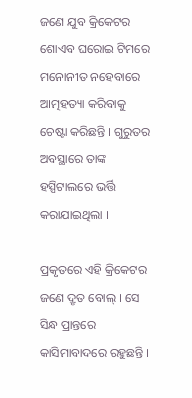ଜଣେ ଯୁବ କ୍ରିକେଟର ଶୋଏବ ଘରୋଇ ଟିମରେ ମନୋନୀତ ନହେବାରେ ଆତ୍ମହତ୍ୟା କରିବାକୁ ଚେଷ୍ଟା କରିଛନ୍ତି । ଗୁରୁତର ଅବସ୍ଥାରେ ତାଙ୍କ ହସ୍ପିଟାଲରେ ଭର୍ତ୍ତି କରାଯାଇଥିଲା ।

ପ୍ରକୃତରେ ଏହି କ୍ରିକେଟର ଜଣେ ଦ୍ରୃତ ବୋଲ୍ । ସେ ସିନ୍ଧ ପ୍ରାନ୍ତରେ କାସିମାବାଦରେ ରହୁଛନ୍ତି ।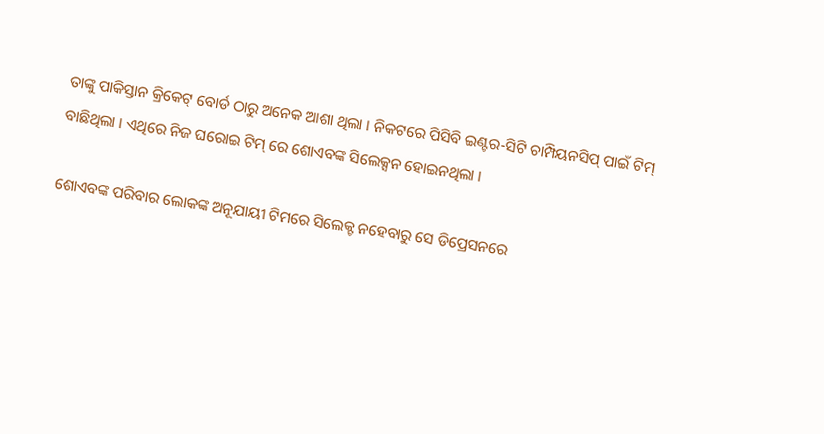ତାଙ୍କୁ ପାକିସ୍ତାନ କ୍ରିକେଟ୍ ବୋର୍ଡ ଠାରୁ ଅନେକ ଆଶା ଥିଲା । ନିକଟରେ ପିସିବି ଇଣ୍ଟର-ସିଟି ଚାମ୍ପିୟନସିପ୍ ପାଇଁ ଟିମ୍ ବାଛିଥିଲା । ଏଥିରେ ନିଜ ଘରୋଇ ଟିମ୍ ରେ ଶୋଏବଙ୍କ ସିଲେକ୍ସନ ହୋଇନଥିଲା ।

ଶୋଏବଙ୍କ ପରିବାର ଲୋକଙ୍କ ଅନୂଯାୟୀ ଟିମରେ ସିଲେକ୍ଟ ନହେବାରୁ ସେ ଡିପ୍ରେସନରେ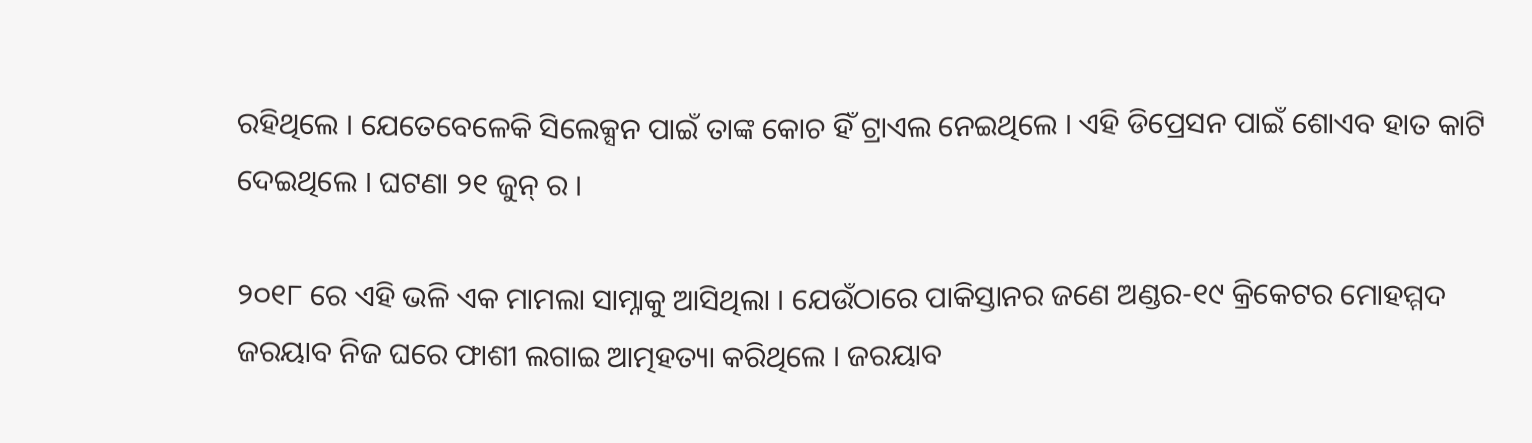ରହିଥିଲେ । ଯେତେବେଳେକି ସିଲେକ୍ସନ ପାଇଁ ତାଙ୍କ କୋଚ ହିଁ ଟ୍ରାଏଲ ନେଇଥିଲେ । ଏହି ଡିପ୍ରେସନ ପାଇଁ ଶୋଏବ ହାତ କାଟି ଦେଇଥିଲେ । ଘଟଣା ୨୧ ଜୁନ୍ ର ।

୨୦୧୮ ରେ ଏହି ଭଳି ଏକ ମାମଲା ସାମ୍ନାକୁ ଆସିଥିଲା । ଯେଉଁଠାରେ ପାକିସ୍ତାନର ଜଣେ ଅଣ୍ଡର-୧୯ କ୍ରିକେଟର ମୋହମ୍ମଦ ଜରୟାବ ନିଜ ଘରେ ଫାଶୀ ଲଗାଇ ଆତ୍ମହତ୍ୟା କରିଥିଲେ । ଜରୟାବ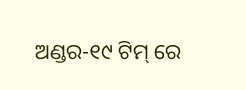ଅଣ୍ଡର-୧୯ ଟିମ୍ ରେ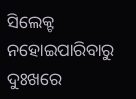ସିଲେକ୍ଟ ନହୋଇପାରିବାରୁ ଦୁଃଖରେ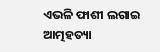ଏଭଳି ଫାଶୀ ଲଗାଇ ଆତ୍ମହତ୍ୟା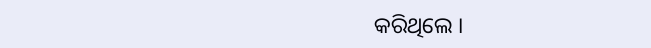କରିଥିଲେ ।